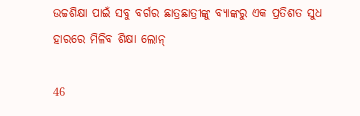ଉଚ୍ଚଶିକ୍ଷା ପାଇଁ ସବୁ ବର୍ଗର ଛାତ୍ରଛାତ୍ରୀଙ୍କୁ ବ୍ୟାଙ୍କରୁ ଏକ ପ୍ରତିଶତ ସୁଧ ହାରରେ ମିଳିବ ଶିକ୍ଷା ଲୋନ୍

46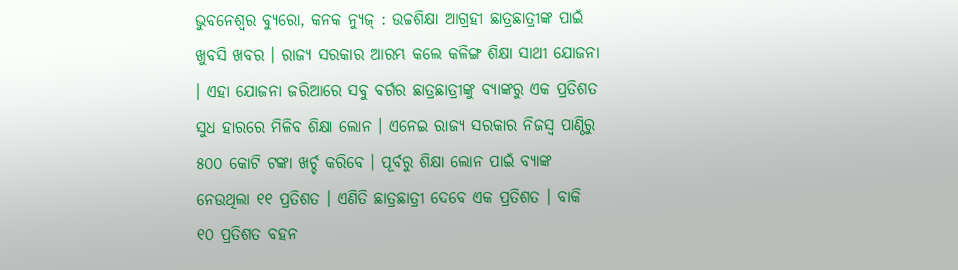ଭୁବନେଶ୍ୱର ବ୍ୟୁରୋ, କନକ ନ୍ୟୁଜ୍ : ଉଚ୍ଚଶିକ୍ଷା ଆଗ୍ରହୀ ଛାତ୍ରଛାତ୍ରୀଙ୍କ ପାଇଁ ଖୁବସି ଖବର । ରାଜ୍ୟ ସରକାର ଆରମ୍ଭ କଲେ କଳିଙ୍ଗ ଶିକ୍ଷା ସାଥୀ ଯୋଜନା । ଏହା ଯୋଜନା ଜରିଆରେ ସବୁ ବର୍ଗର ଛାତ୍ରଛାତ୍ରୀଙ୍କୁ ବ୍ୟାଙ୍କରୁ ଏକ ପ୍ରତିଶତ ସୁଧ ହାରରେ ମିଳିବ ଶିକ୍ଷା ଲୋନ । ଏନେଇ ରାଜ୍ୟ ସରକାର ନିଜସ୍ୱ ପାଣ୍ଠିରୁ ୫୦୦ କୋଟି ଟଙ୍କା ଖର୍ଚ୍ଚ କରିବେ । ପୂର୍ବରୁ ଶିକ୍ଷା ଲୋନ ପାଇଁ ବ୍ୟାଙ୍କ ନେଉଥିଲା ୧୧ ପ୍ରତିଶତ । ଏଣିତି ଛାତ୍ରଛାତ୍ରୀ ଦେବେ ଏକ ପ୍ରତିଶତ । ବାକି ୧୦ ପ୍ରତିଶତ ବହନ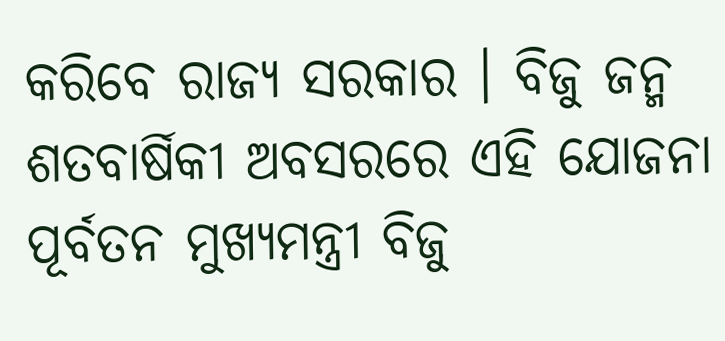କରିବେ ରାଜ୍ୟ ସରକାର । ବିଜୁ ଜନ୍ମ ଶତବାର୍ଷିକୀ ଅବସରରେ ଏହି ଯୋଜନା ପୂର୍ବତନ ମୁଖ୍ୟମନ୍ତ୍ରୀ ବିଜୁ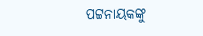ପଟ୍ଟନାୟକଙ୍କୁ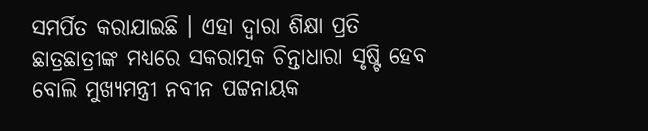ସମର୍ପିତ କରାଯାଇଛି । ଏହା ଦ୍ୱାରା ଶିକ୍ଷା ପ୍ରତି ଛାତ୍ରଛାତ୍ରୀଙ୍କ ମଧ୍ୟରେ ସକରାତ୍ମକ ଚିନ୍ତାଧାରା ସୃଷ୍ଟି ହେବ ବୋଲି ମୁଖ୍ୟମନ୍ତ୍ରୀ ନବୀନ ପଟ୍ଟନାୟକ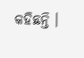କହିଛନ୍ତି ।